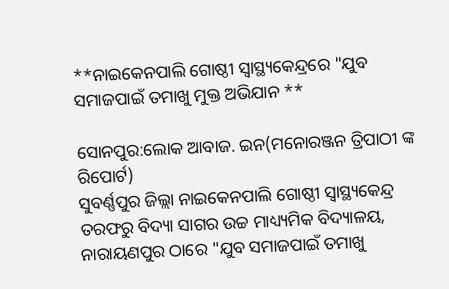**ନାଇକେନପାଲି ଗୋଷ୍ଠୀ ସ୍ୱାସ୍ଥ୍ୟକେନ୍ଦ୍ରରେ "ଯୁବ ସମାଜପାଇଁ ତମାଖୁ ମୁକ୍ତ ଅଭିଯାନ **

ସୋନପୁର:ଲୋକ ଆବାଜ. ଇନ(ମନୋରଞ୍ଜନ ତ୍ରିପାଠୀ ଙ୍କ ରିପୋର୍ଟ)
ସୁବର୍ଣ୍ଣପୁର ଜିଲ୍ଲା ନାଇକେନପାଲି ଗୋଷ୍ଠୀ ସ୍ୱାସ୍ଥ୍ୟକେନ୍ଦ୍ର ତରଫରୁ ବିଦ୍ୟା ସାଗର ଉଚ୍ଚ ମାଧ୍ୟ୍ୟମିକ ବିଦ୍ୟାଳୟ, ନାରାୟଣପୁର ଠାରେ "ଯୁବ ସମାଜପାଇଁ ତମାଖୁ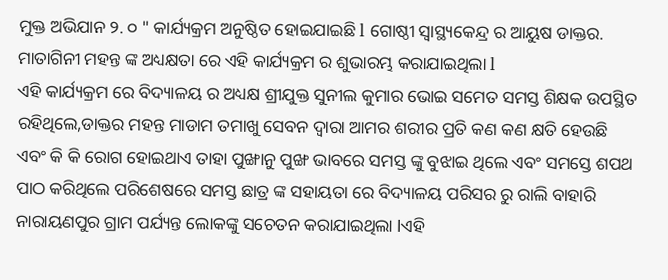ମୁକ୍ତ ଅଭିଯାନ ୨. ୦ " କାର୍ଯ୍ୟକ୍ରମ ଅନୁଷ୍ଠିତ ହୋଇଯାଇଛି l ଗୋଷ୍ଠୀ ସ୍ୱାସ୍ଥ୍ୟକେନ୍ଦ୍ର ର ଆୟୁଷ ଡାକ୍ତର. ମାତାଗିନୀ ମହନ୍ତ ଙ୍କ ଅଧ୍ୟକ୍ଷତା ରେ ଏହି କାର୍ଯ୍ୟକ୍ରମ ର ଶୁଭାରମ୍ଭ କରାଯାଇଥିଲା l
ଏହି କାର୍ଯ୍ୟକ୍ରମ ରେ ବିଦ୍ୟାଳୟ ର ଅଧ୍ୟକ୍ଷ ଶ୍ରୀଯୁକ୍ତ ସୁନୀଲ କୁମାର ଭୋଇ ସମେତ ସମସ୍ତ ଶିକ୍ଷକ ଉପସ୍ଥିତ ରହିଥିଲେ,ଡାକ୍ତର ମହନ୍ତ ମାଡାମ ତମାଖୁ ସେବନ ଦ୍ଵାରା ଆମର ଶରୀର ପ୍ରତି କଣ କଣ କ୍ଷତି ହେଉଛି ଏବଂ କି କି ରୋଗ ହୋଇଥାଏ ତାହା ପୁଙ୍ଖାନୁ ପୁଙ୍ଖ ଭାବରେ ସମସ୍ତ ଙ୍କୁ ବୁଝାଇ ଥିଲେ ଏବଂ ସମସ୍ତେ ଶପଥ ପାଠ କରିଥିଲେ ପରିଶେଷରେ ସମସ୍ତ ଛାତ୍ର ଙ୍କ ସହାୟତା ରେ ବିଦ୍ୟାଳୟ ପରିସର ରୁ ରାଲି ବାହାରି ନାରାୟଣପୁର ଗ୍ରାମ ପର୍ଯ୍ୟନ୍ତ ଲୋକଙ୍କୁ ସଚେତନ କରାଯାଇଥିଲା lଏହି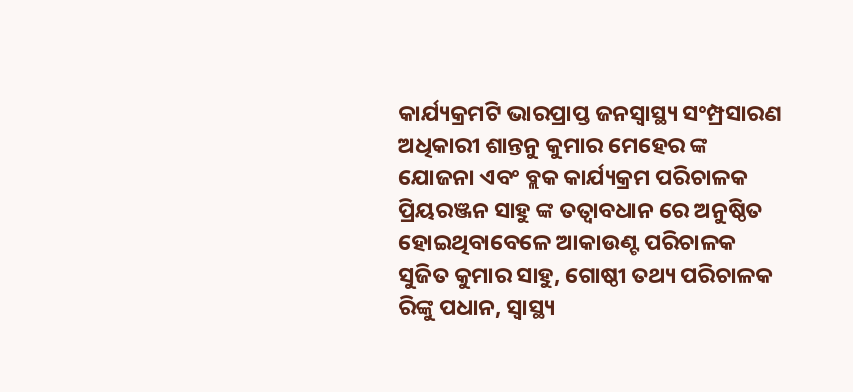କାର୍ଯ୍ୟକ୍ରମଟି ଭାରପ୍ରାପ୍ତ ଜନସ୍ୱାସ୍ଥ୍ୟ ସଂମ୍ପ୍ରସାରଣ ଅଧିକାରୀ ଶାନ୍ତନୁ କୁମାର ମେହେର ଙ୍କ ଯୋଜନା ଏବଂ ବ୍ଲକ କାର୍ଯ୍ୟକ୍ରମ ପରିଚାଳକ ପ୍ରିୟରଞ୍ଜନ ସାହୁ ଙ୍କ ତତ୍ଵାବଧାନ ରେ ଅନୁଷ୍ଠିତ ହୋଇଥିବାବେଳେ ଆକାଉଣ୍ଟ ପରିଚାଳକ ସୁଜିତ କୁମାର ସାହୁ, ଗୋଷ୍ଠୀ ତଥ୍ୟ ପରିଚାଳକ ରିଙ୍କୁ ପଧାନ, ସ୍ୱାସ୍ଥ୍ୟ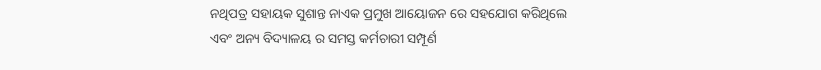ନଥିପତ୍ର ସହାୟକ ସୁଶାନ୍ତ ନାଏକ ପ୍ରମୁଖ ଆୟୋଜନ ରେ ସହଯୋଗ କରିଥିଲେ ଏବଂ ଅନ୍ୟ ବିଦ୍ୟାଳୟ ର ସମସ୍ତ କର୍ମଚାରୀ ସମ୍ପୂର୍ଣ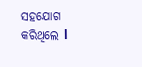ସହଯୋଗ କରିଥିଲେ l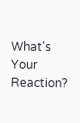What's Your Reaction?